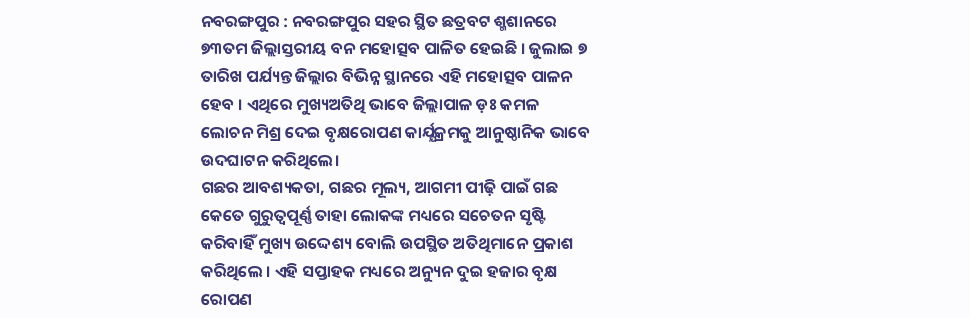ନବରଙ୍ଗପୁର : ନବରଙ୍ଗପୁର ସହର ସ୍ଥିତ ଛତ୍ରବଟ ଶ୍ମଶାନରେ ୭୩ତମ ଜିଲ୍ଲାସ୍ତରୀୟ ବନ ମହୋତ୍ସବ ପାଳିତ ହେଇଛି । ଜୁଲାଇ ୭ ତାରିଖ ପର୍ଯ୍ୟନ୍ତ ଜିଲ୍ଲାର ବିଭିନ୍ନ ସ୍ଥାନରେ ଏହି ମହୋତ୍ସବ ପାଳନ ହେବ । ଏଥିରେ ମୁଖ୍ୟଅତିଥି ଭାବେ ଜିଲ୍ଲାପାଳ ଡ଼ଃ କମଳ ଲୋଚନ ମିଶ୍ର ଦେଇ ବୃକ୍ଷରୋପଣ କାର୍ଯ୍ଯକ୍ରମକୁ ଆନୁଷ୍ଠାନିକ ଭାବେ ଉଦଘାଟନ କରିଥିଲେ।
ଗଛର ଆବଶ୍ୟକତା, ଗଛର ମୂଲ୍ୟ, ଆଗମୀ ପୀଢ଼ି ପାଇଁ ଗଛ କେତେ ଗୁରୁତ୍ୱପୂର୍ଣ୍ଣ ତାହା ଲୋକଙ୍କ ମଧ୍ୟରେ ସଚେତନ ସୃଷ୍ଟି କରିବାହିଁ ମୁଖ୍ୟ ଉଦ୍ଦେଶ୍ୟ ବୋଲି ଉପସ୍ଥିତ ଅତିଥିମାନେ ପ୍ରକାଶ କରିଥିଲେ । ଏହି ସପ୍ତାହକ ମଧ୍ୟରେ ଅନ୍ୟୁନ ଦୁଇ ହଜାର ବୃକ୍ଷ ରୋପଣ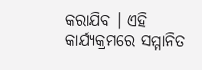କରାଯିବ । ଏହି କାର୍ଯ୍ୟକ୍ରମରେ ସମ୍ମାନିତ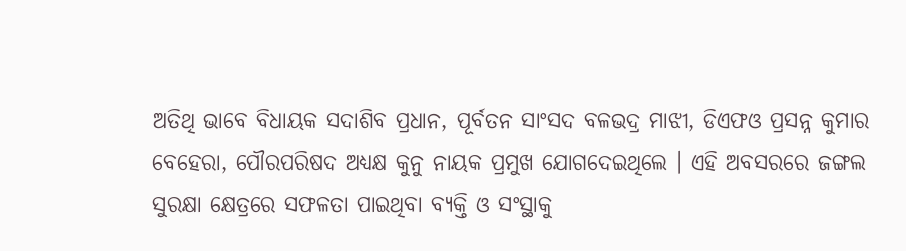ଅତିଥି ଭାବେ ବିଧାୟକ ସଦାଶିବ ପ୍ରଧାନ, ପୂର୍ବତନ ସାଂସଦ ବଳଭଦ୍ର ମାଝୀ, ଡିଏଫଓ ପ୍ରସନ୍ନ କୁମାର ବେହେରା, ପୌରପରିଷଦ ଅଧ୍ୟକ୍ଷ କୁନୁ ନାୟକ ପ୍ରମୁଖ ଯୋଗଦେଇଥିଲେ । ଏହି ଅବସରରେ ଜଙ୍ଗଲ ସୁରକ୍ଷା କ୍ଷେତ୍ରରେ ସଫଳତା ପାଇଥିବା ବ୍ୟକ୍ତି ଓ ସଂସ୍ଥାକୁ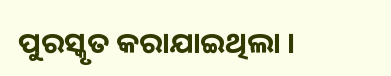ପୁରସ୍କୃତ କରାଯାଇଥିଲା ।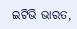ଇଟିଭି ଭାରତ,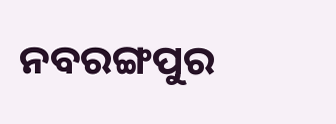ନବରଙ୍ଗପୁର